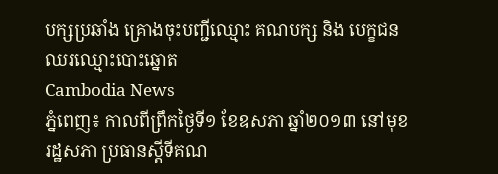បក្សប្រឆាំង គ្រោងចុះបញ្ជីឈ្មោះ គណបក្ស និង បេក្ខជនឈរឈ្មោះបោះឆ្នោត
Cambodia News
ភ្នំពេញ៖ កាលពីព្រឹកថ្ងៃទី១ ខែឧសភា ឆ្នាំ២០១៣ នៅមុខរដ្ឋសភា ប្រធានស្តីទីគណ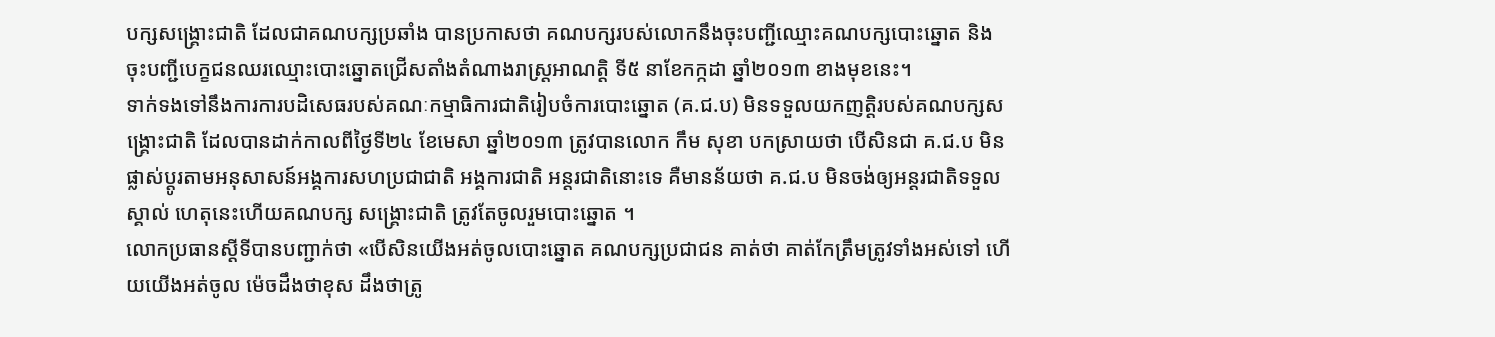បក្សសង្គ្រោះជាតិ ដែលជាគណបក្សប្រឆាំង បានប្រកាសថា គណបក្សរបស់លោកនឹងចុះបញ្ជីឈ្មោះគណបក្សបោះឆ្នោត និងចុះបញ្ជីបេក្ខជនឈរឈ្មោះបោះឆ្នោតជ្រើសតាំងតំណាងរាស្ត្រអាណត្តិ ទី៥ នាខែកក្កដា ឆ្នាំ២០១៣ ខាងមុខនេះ។
ទាក់ទងទៅនឹងការការបដិសេធរបស់គណៈកម្មាធិការជាតិរៀបចំការបោះឆ្នោត (គ.ជ.ប) មិនទទួលយកញត្តិរបស់គណបក្សសង្គ្រោះជាតិ ដែលបានដាក់កាលពីថ្ងៃទី២៤ ខែមេសា ឆ្នាំ២០១៣ ត្រូវបានលោក កឹម សុខា បកស្រាយថា បើសិនជា គ.ជ.ប មិនផ្លាស់ប្តូរតាមអនុសាសន៍អង្គការសហប្រជាជាតិ អង្គការជាតិ អន្តរជាតិនោះទេ គឺមានន័យថា គ.ជ.ប មិនចង់ឲ្យអន្តរជាតិទទួលស្គាល់ ហេតុនេះហើយគណបក្ស សង្គ្រោះជាតិ ត្រូវតែចូលរួមបោះឆ្នោត ។
លោកប្រធានស្តីទីបានបញ្ជាក់ថា «បើសិនយើងអត់ចូលបោះឆ្នោត គណបក្សប្រជាជន គាត់ថា គាត់កែត្រឹមត្រូវទាំងអស់ទៅ ហើយយើងអត់ចូល ម៉េចដឹងថាខុស ដឹងថាត្រូ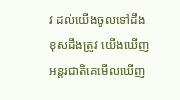វ ដល់យើងចូលទៅដឹងខុសដឹងត្រូវ យើងឃើញ អន្តរជាតិគេមើលឃើញ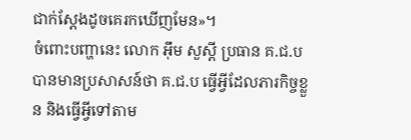ជាក់ស្តែងដូចគេរកឃើញមែន»។
ចំពោះបញ្ហានេះ លោក អ៊ឹម សួស្តី ប្រធាន គ.ជ.ប បានមានប្រសាសន៍ថា គ.ជ.ប ធ្វើអ្វីដែលភារកិច្ចខ្លួន និងធ្វើអ្វីទៅតាម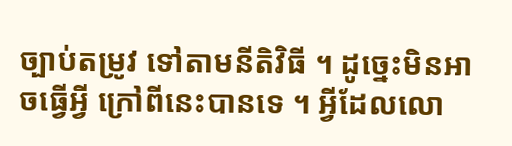ច្បាប់តម្រូវ ទៅតាមនីតិវិធី ។ ដូច្នេះមិនអាចធ្វើអ្វី ក្រៅពីនេះបានទេ ។ អ្វីដែលលោ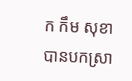ក កឹម សុខា បានបកស្រា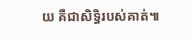យ គឺជាសិទ្ធិរបស់គាត់៕